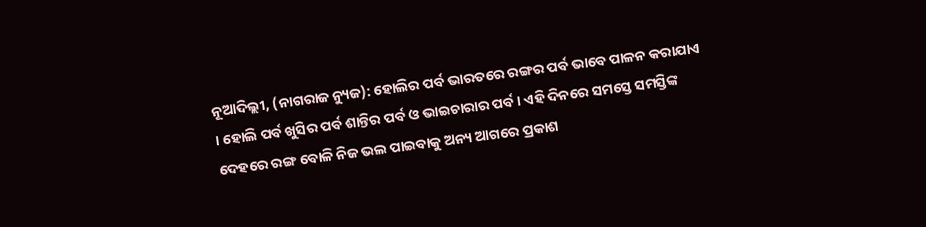ନୂଆଦିଲ୍ଲୀ, (ନାଗରାଜ ନ୍ୟୁଜ): ହୋଲିର ପର୍ବ ଭାରତରେ ରଙ୍ଗର ପର୍ବ ଭାବେ ପାଳନ କରାଯାଏ । ହୋଲି ପର୍ବ ଖୁସିର ପର୍ବ ଶାନ୍ତିର ପର୍ବ ଓ ଭାଇଚାରାର ପର୍ବ । ଏହି ଦିନରେ ସମସ୍ତେ ସମସ୍ତିଙ୍କ ଦେହରେ ରଙ୍ଗ ବୋଳି ନିଜ ଭଲ ପାଇବାକୁ ଅନ୍ୟ ଆଗରେ ପ୍ରକାଶ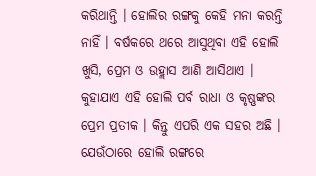କରିଥାନ୍ତି । ହୋଲିର ରଙ୍ଗକୁ କେହି ମନା କରନ୍ତି ନାହିଁ । ବର୍ଷକରେ ଥରେ ଆସୁଥିବା ଏହି ହୋଲି ଖୁସି, ପ୍ରେମ ଓ ଉହ୍ଲାସ ଆଣି ଆସିଥାଏ । କୁହାଯାଏ ଏହି ହୋଲି ପର୍ବ ରାଧା ଓ କୃଷ୍ଣଙ୍କର ପ୍ରେମ ପ୍ରତୀକ । କିନ୍ତୁ ଏପରି ଏକ ସହର ଅଛି । ଯେଉଁଠାରେ ହୋଲି ରଙ୍ଗରେ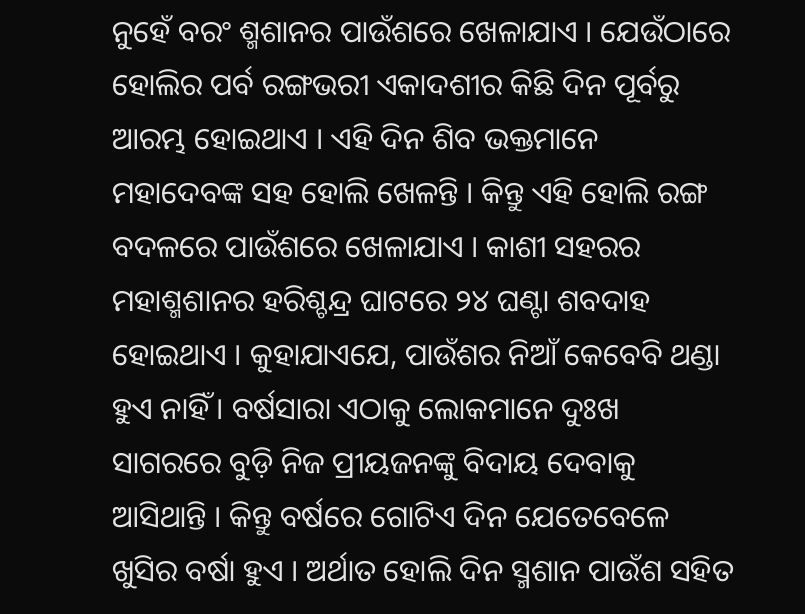ନୁହେଁ ବରଂ ଶ୍ମଶାନର ପାଉଁଶରେ ଖେଳାଯାଏ । ଯେଉଁଠାରେ ହୋଲିର ପର୍ବ ରଙ୍ଗଭରୀ ଏକାଦଶୀର କିଛି ଦିନ ପୂର୍ବରୁ ଆରମ୍ଭ ହୋଇଥାଏ । ଏହି ଦିନ ଶିବ ଭକ୍ତମାନେ ମହାଦେବଙ୍କ ସହ ହୋଲି ଖେଳନ୍ତି । କିନ୍ତୁ ଏହି ହୋଲି ରଙ୍ଗ ବଦଳରେ ପାଉଁଶରେ ଖେଳାଯାଏ । କାଶୀ ସହରର ମହାଶ୍ମଶାନର ହରିଶ୍ଚନ୍ଦ୍ର ଘାଟରେ ୨୪ ଘଣ୍ଟା ଶବଦାହ ହୋଇଥାଏ । କୁହାଯାଏଯେ, ପାଉଁଶର ନିଆଁ କେବେବି ଥଣ୍ଡା ହୁଏ ନାହିଁ । ବର୍ଷସାରା ଏଠାକୁ ଲୋକମାନେ ଦୁଃଖ ସାଗରରେ ବୁଡ଼ି ନିଜ ପ୍ରୀୟଜନଙ୍କୁ ବିଦାୟ ଦେବାକୁ ଆସିଥାନ୍ତି । କିନ୍ତୁ ବର୍ଷରେ ଗୋଟିଏ ଦିନ ଯେତେବେଳେ ଖୁସିର ବର୍ଷା ହୁଏ । ଅର୍ଥାତ ହୋଲି ଦିନ ସ୍ମଶାନ ପାଉଁଶ ସହିତ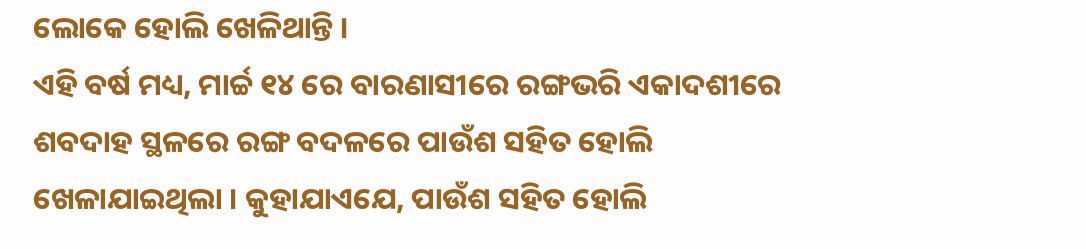ଲୋକେ ହୋଲି ଖେଳିଥାନ୍ତି ।
ଏହି ବର୍ଷ ମଧ୍ୟ, ମାର୍ଚ୍ଚ ୧୪ ରେ ବାରଣାସୀରେ ରଙ୍ଗଭରି ଏକାଦଶୀରେ ଶବଦାହ ସ୍ଥଳରେ ରଙ୍ଗ ବଦଳରେ ପାଉଁଶ ସହିତ ହୋଲି ଖେଳାଯାଇଥିଲା । କୁହାଯାଏଯେ, ପାଉଁଶ ସହିତ ହୋଲି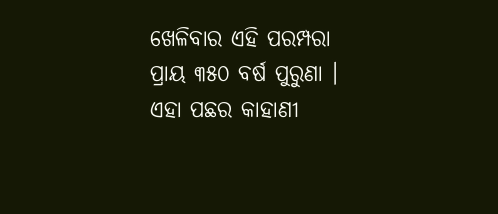ଖେଳିବାର ଏହି ପରମ୍ପରା ପ୍ରାୟ ୩୫୦ ବର୍ଷ ପୁରୁଣା । ଏହା ପଛର କାହାଣୀ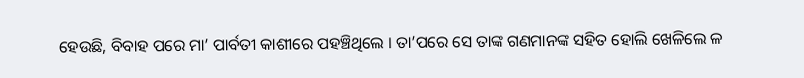ହେଉଛି, ବିବାହ ପରେ ମା’ ପାର୍ବତୀ କାଶୀରେ ପହଞ୍ଚିଥିଲେ । ତା’ପରେ ସେ ତାଙ୍କ ଗଣମାନଙ୍କ ସହିତ ହୋଲି ଖେଳିଲେ ଳ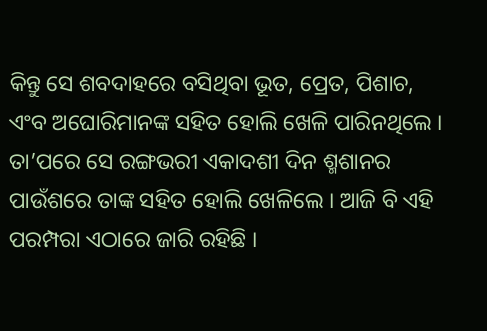କିନ୍ତୁ ସେ ଶବଦାହରେ ବସିଥିବା ଭୂତ, ପ୍ରେତ, ପିଶାଚ, ଏଂବ ଅଘୋରିମାନଙ୍କ ସହିତ ହୋଲି ଖେଳି ପାରିନଥିଲେ । ତା’ପରେ ସେ ରଙ୍ଗଭରୀ ଏକାଦଶୀ ଦିନ ଶ୍ମଶାନର ପାଉଁଶରେ ତାଙ୍କ ସହିତ ହୋଲି ଖେଳିଲେ । ଆଜି ବି ଏହି ପରମ୍ପରା ଏଠାରେ ଜାରି ରହିଛି ।